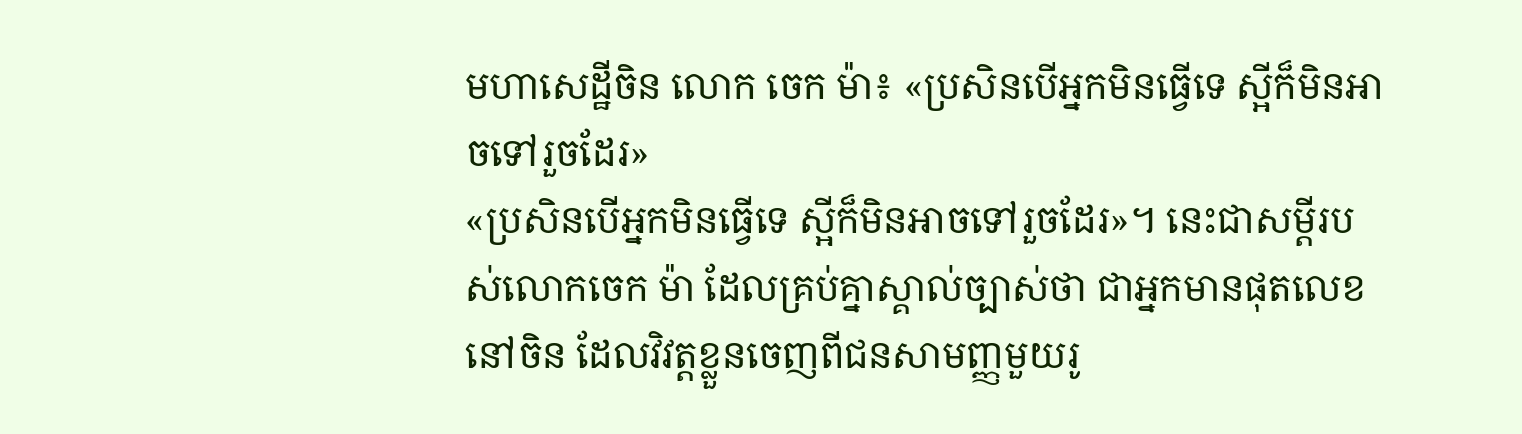មហាសេដ្ឋីចិន លោក ចេក ម៉ា៖ «ប្រសិនបើអ្នកមិនធ្វើទេ ស្អីក៏មិនអាចទៅរួចដែរ»
«ប្រសិនបើអ្នកមិនធ្វើទេ ស្អីក៏មិនអាចទៅរួចដែរ»។ នេះជាសម្ដីរបស់លោកចេក ម៉ា ដែលគ្រប់គ្នាស្គាល់ច្បាស់ថា ជាអ្នកមានផុតលេខនៅចិន ដែលវិវត្តខ្លួនចេញពីជនសាមញ្ញមួយរូ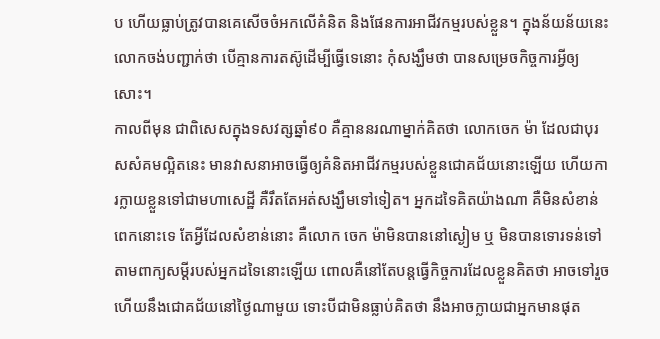ប ហើយធ្លាប់ត្រូវបានគេសើចចំអកលើគំនិត និងផែនការអាជីវកម្មរបស់ខ្លួន។ ក្នុងន័យន័យនេះ លោកចង់បញ្ជាក់ថា បើគ្មានការតស៊ូដើម្បីធ្វើទេនោះ កុំសង្ឃឹមថា បានសម្រេចកិច្ចការអ្វីឲ្យសោះ។
កាលពីមុន ជាពិសេសក្នុងទសវត្សឆ្នាំ៩០ គឺគ្មាននរណាម្នាក់គិតថា លោកចេក ម៉ា ដែលជាបុរសសំគមល្អិតនេះ មានវាសនាអាចធ្វើឲ្យគំនិតអាជីវកម្មរបស់ខ្លួនជោគជ័យនោះឡើយ ហើយការក្លាយខ្លួនទៅជាមហាសេដ្ឋី គឺរឹតតែអត់សង្ឃឹមទៅទៀត។ អ្នកដទៃគិតយ៉ាងណា គឺមិនសំខាន់ពេកនោះទេ តែអ្វីដែលសំខាន់នោះ គឺលោក ចេក ម៉ាមិនបាននៅស្ងៀម ឬ មិនបានទោរទន់ទៅតាមពាក្យសម្ដីរបស់អ្នកដទៃនោះឡើយ ពោលគឺនៅតែបន្តធ្វើកិច្ចការដែលខ្លួនគិតថា អាចទៅរួច ហើយនឹងជោគជ័យនៅថ្ងៃណាមួយ ទោះបីជាមិនធ្លាប់គិតថា នឹងអាចក្លាយជាអ្នកមានផុត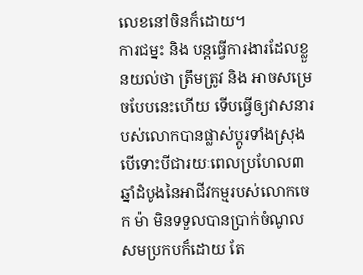លេខនៅចិនក៏ដោយ។
ការជម្នះ និង បន្តធ្វើការងារដែលខ្លួនយល់ថា ត្រឹមត្រូវ និង អាចសម្រេចបែបនេះហើយ ទើបធ្វើឲ្យវាសនារបស់លោកបានផ្លាស់ប្ដូរទាំងស្រុង បើទោះបីជារយៈពេលប្រហែល៣ឆ្នាំដំបូងនៃអាជីវកម្មរបស់លោកចេក ម៉ា មិនទទួលបានប្រាក់ចំណូលសមប្រកបក៏ដោយ តែ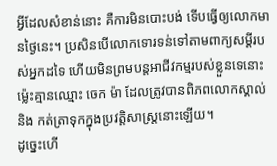អ្វីដែលសំខាន់នោះ គឺការមិនបោះបង់ ទើបធ្វើឲ្យលោកមានថ្ងៃនេះ។ ប្រសិនបើលោកទោរទន់ទៅតាមពាក្យសម្ដីរបស់អ្នកដទៃ ហើយមិនព្រមបន្តអាជីវកម្មរបស់ខ្លួនទេនោះ ម្ល៉េះគ្មានឈ្មោះ ចេក ម៉ា ដែលត្រូវបានពិភពលោកស្គាល់ និង កត់ត្រាទុកក្នុងប្រវត្តិសាស្ត្រនោះឡើយ។
ដូច្នេះហើ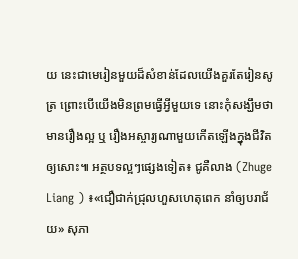យ នេះជាមេរៀនមួយដ៏សំខាន់ដែលយើងគួរតែរៀនសូត្រ ព្រោះបើយើងមិនព្រមធ្វើអ្វីមួយទេ នោះកុំសង្ឃឹមថា មានរឿងល្អ ឬ រឿងអស្ចារ្យណាមួយកើតឡើងក្នុងជីវិតឲ្យសោះ៕ អត្ថបទល្អៗផ្សេងទៀត៖ ជូគឺលាង (Zhuge Liang ) ៖«ជឿជាក់ជ្រុលហួសហេតុពេក នាំឲ្យបរាជ័យ» សុភា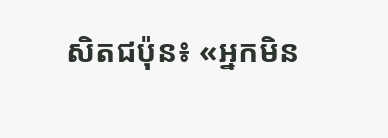សិតជប៉ុន៖ «អ្នកមិន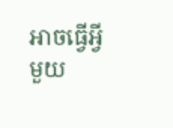អាចធ្វើអ្វីមួយ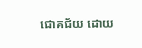ជោគជ័យ ដោយ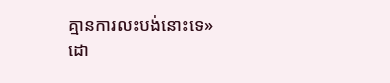គ្មានការលះបង់នោះទេ»
ដោ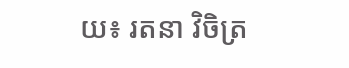យ៖ រតនា វិចិត្រ